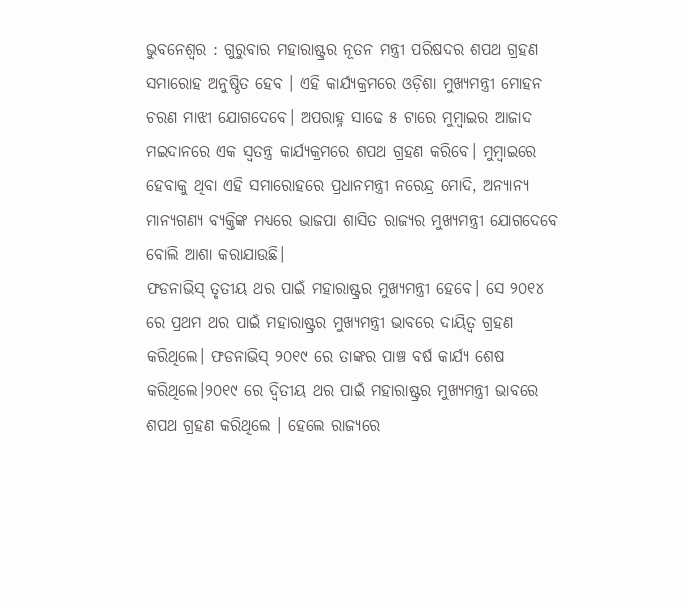ଭୁବନେଶ୍ୱର : ଗୁରୁବାର ମହାରାଷ୍ଟ୍ରର ନୂତନ ମନ୍ତ୍ରୀ ପରିଷଦର ଶପଥ ଗ୍ରହଣ ସମାରୋହ ଅନୁଷ୍ଠିତ ହେବ । ଏହି କାର୍ଯ୍ୟକ୍ରମରେ ଓଡ଼ିଶା ମୁଖ୍ୟମନ୍ତ୍ରୀ ମୋହନ ଚରଣ ମାଝୀ ଯୋଗଦେବେ। ଅପରାହ୍ନ ସାଢେ ୫ ଟାରେ ମୁମ୍ବାଇର ଆଜାଦ ମଇଦାନରେ ଏକ ସ୍ୱତନ୍ତ୍ର କାର୍ଯ୍ୟକ୍ରମରେ ଶପଥ ଗ୍ରହଣ କରିବେ। ମୁମ୍ବାଇରେ ହେବାକୁ ଥିବା ଏହି ସମାରୋହରେ ପ୍ରଧାନମନ୍ତ୍ରୀ ନରେନ୍ଦ୍ର ମୋଦି, ଅନ୍ୟାନ୍ୟ ମାନ୍ୟଗଣ୍ୟ ବ୍ୟକ୍ତିଙ୍କ ମଧ୍ୟରେ ଭାଜପା ଶାସିତ ରାଜ୍ୟର ମୁଖ୍ୟମନ୍ତ୍ରୀ ଯୋଗଦେବେ ବୋଲି ଆଶା କରାଯାଉଛି।
ଫଡନାଭିସ୍ ତୃତୀୟ ଥର ପାଇଁ ମହାରାଷ୍ଟ୍ରର ମୁଖ୍ୟମନ୍ତ୍ରୀ ହେବେ। ସେ ୨୦୧୪ ରେ ପ୍ରଥମ ଥର ପାଇଁ ମହାରାଷ୍ଟ୍ରର ମୁଖ୍ୟମନ୍ତ୍ରୀ ଭାବରେ ଦାୟିତ୍ୱ ଗ୍ରହଣ କରିଥିଲେ। ଫଡନାଭିସ୍ ୨୦୧୯ ରେ ତାଙ୍କର ପାଞ୍ଚ ବର୍ଷ କାର୍ଯ୍ୟ ଶେଷ କରିଥିଲେ।୨୦୧୯ ରେ ଦ୍ୱିତୀୟ ଥର ପାଇଁ ମହାରାଷ୍ଟ୍ରର ମୁଖ୍ୟମନ୍ତ୍ରୀ ଭାବରେ ଶପଥ ଗ୍ରହଣ କରିଥିଲେ । ହେଲେ ରାଜ୍ୟରେ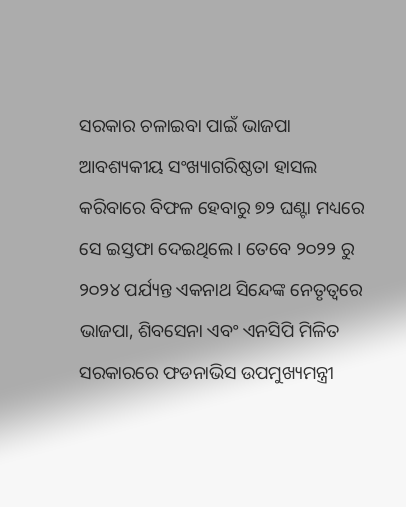ସରକାର ଚଳାଇବା ପାଇଁ ଭାଜପା ଆବଶ୍ୟକୀୟ ସଂଖ୍ୟାଗରିଷ୍ଠତା ହାସଲ କରିବାରେ ବିଫଳ ହେବାରୁ ୭୨ ଘଣ୍ଟା ମଧ୍ୟରେ ସେ ଇସ୍ତଫା ଦେଇଥିଲେ। ତେବେ ୨୦୨୨ ରୁ ୨୦୨୪ ପର୍ଯ୍ୟନ୍ତ ଏକନାଥ ସିନ୍ଦେଙ୍କ ନେତୃତ୍ୱରେ ଭାଜପା, ଶିବସେନା ଏବଂ ଏନସିପି ମିଳିତ ସରକାରରେ ଫଡନାଭିସ ଉପମୁଖ୍ୟମନ୍ତ୍ରୀ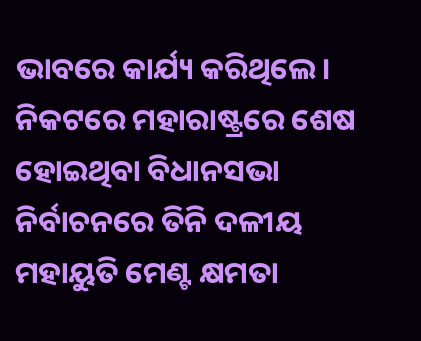ଭାବରେ କାର୍ଯ୍ୟ କରିଥିଲେ। ନିକଟରେ ମହାରାଷ୍ଟ୍ରରେ ଶେଷ ହୋଇଥିବା ବିଧାନସଭା ନିର୍ବାଚନରେ ତିନି ଦଳୀୟ ମହାୟୁତି ମେଣ୍ଟ କ୍ଷମତା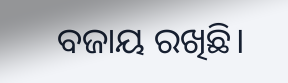ବଜାୟ ରଖିଛି।